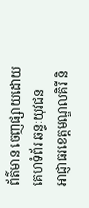ព័ត៌មាន ចេញផ្សាយដោយ គេហទំព័រ ឆន្ទៈយុវជន
អាជ្ញាធរខេត្តមណ្ឌលគិរី និ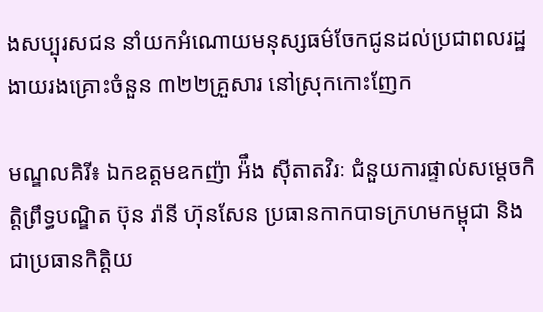ងសប្បុរសជន នាំយកអំណោយមនុស្សធម៌ចែកជូនដល់ប្រជាពលរដ្ឋងាយរងគ្រោះចំនួន ៣២២គ្រួសារ នៅស្រុកកោះញែក

មណ្ឌលគិរី៖ ឯកឧត្តមឧកញ៉ា អ៉ឹង ស៊ីតាតវិរៈ ជំនួយការផ្ទាល់សម្តេចកិត្តិព្រឹទ្ធបណ្ឌិត ប៊ុន រ៉ានី ហ៊ុនសែន ប្រធានកាកបាទក្រហមកម្ពុជា និងជាប្រធានកិត្តិយ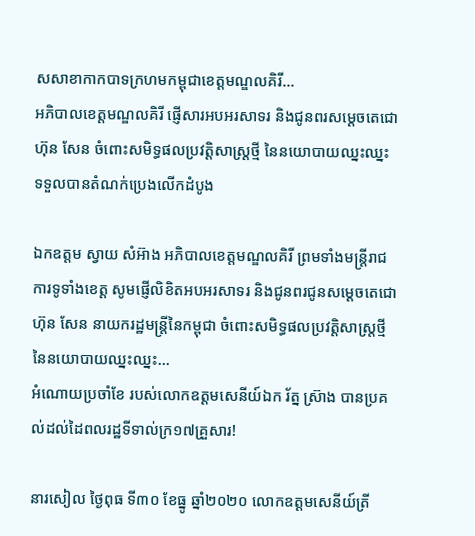សសាខាកាកបាទក្រហមកម្ពុជាខេត្តមណ្ឌលគិរី...
អភិបាលខេត្តមណ្ឌលគិរី ផ្ញើសារអបអរសាទរ និងជូនពរសម្ដេចតេជោ ហ៊ុន សែន ចំពោះសមិទ្ធផលប្រវត្តិសាស្ត្រថ្មី នៃនយោបាយឈ្នះឈ្នះ ទទួលបានតំណក់ប្រេងលើកដំបូង

ឯកឧត្តម ស្វាយ សំអ៊ាង អភិបាលខេត្តមណ្ឌលគិរី ព្រមទាំងមន្រ្តីរាជការទូទាំងខេត្ត សូមផ្ញើលិខិតអបអរសាទរ និងជូនពរជូនសម្ដេចតេជោ ហ៊ុន សែន នាយករដ្ឋមន្ដ្រីនៃកម្ពុជា ចំពោះសមិទ្ធផលប្រវត្តិសាស្ត្រថ្មីនៃនយោបាយឈ្នះឈ្នះ...
អំណោយប្រចាំខែ របស់លោកឧត្ដមសេនីយ៍ឯក រ័ត្ន ស៊្រាង បានប្រគល់ដល់ដៃពលរដ្ឋទីទាល់ក្រ១៧គ្រួសារ!

នារសៀល ថ្ងៃពុធ ទី៣០ ខែធ្នូ ឆ្នាំ២០២០ លោកឧត្ដមសេនីយ៍ត្រី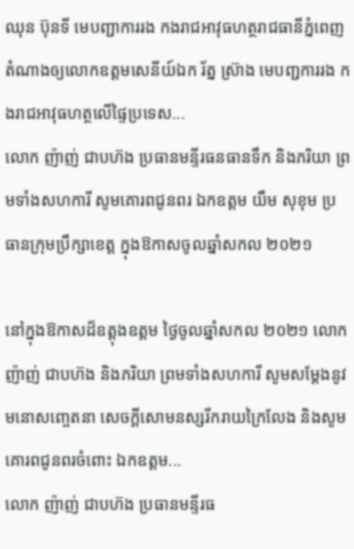ឈុន ប៊ុនទី មេបញ្ជាការរង កងរាជអាវុធហត្ថរាជធានីភ្នំពេញ តំណាងឲ្យលោកឧត្តមសេនីយ៍ឯក រ័ត្ន ស៊្រាង មេបញ្ជការរង កងរាជអាវុធហត្ថលើផ្ទៃប្រទេស...
លោក ញ៉ាញ់ ជាបហ៊ង ប្រធានមន្ទីរធនធានទឹក និងភរិយា ព្រមទាំងសហការី សូមគោរពជូនពរ ឯកឧត្តម យឹម សុខុម ប្រធានក្រុមប្រឹក្សាខេត្ត ក្នុងឱកាសចូលឆ្នាំសកល ២០២១

នៅក្នុងឱកាសដ៏ឧត្តុងឧត្តម ថ្ងៃចូលឆ្នាំសកល ២០២១ លោក ញ៉ាញ់ ជាបហ៊ង និងភរិយា ព្រមទាំងសហការី សូមសម្តែងនូវមនោសញ្ចេតនា សេចក្តីសោមនស្សរីករាយក្រៃលែង និងសូមគោរពជូនពរចំពោះ ឯកឧត្តម...
លោក ញ៉ាញ់ ជាបហ៊ង ប្រធានមន្ទីរធ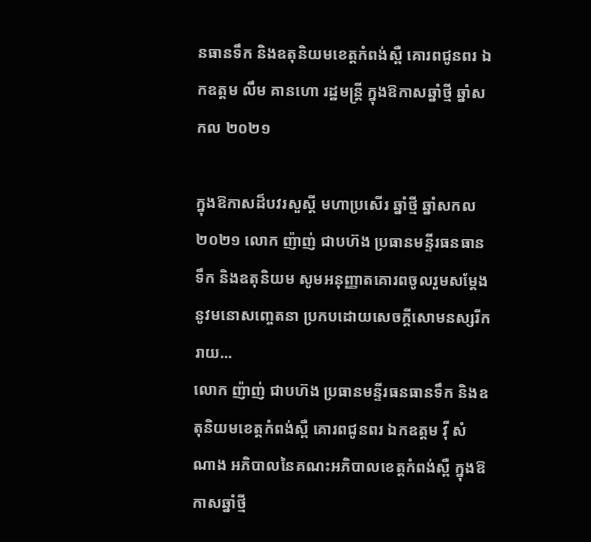នធានទឹក និងឧតុនិយមខេត្តកំពង់ស្ពឺ គោរពជូនពរ ឯកឧត្តម លឹម គានហោ រដ្ឋមន្រ្តី ក្នុងឱកាសឆ្នាំថ្មី ឆ្នាំសកល ២០២១

ក្នុងឱកាសដ៏បវរសួស្តី មហាប្រសើរ ឆ្នាំថ្មី ឆ្នាំសកល ២០២១ លោក ញ៉ាញ់ ជាបហ៊ង ប្រធានមន្ទីរធនធានទឹក និងឧតុនិយម សូមអនុញ្ញាតគោរពចូលរួមសម្តែងនូវមនោសញ្ចេតនា ប្រកបដោយសេចក្តីសោមនស្សរីករាយ...
លោក ញ៉ាញ់ ជាបហ៊ង ប្រធានមន្ទីរធនធានទឹក និងឧតុនិយមខេត្តកំពង់ស្ពឺ គោរពជូនពរ ឯកឧត្តម វុី សំណាង អភិបាលនៃគណះអភិបាលខេត្តកំពង់ស្ពឺ ក្នុងឱកាសឆ្នាំថ្មី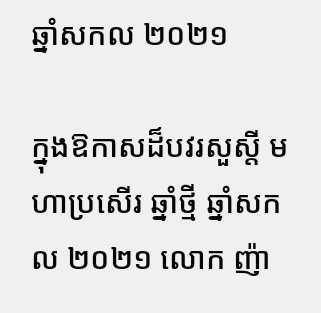ឆ្នាំសកល ២០២១

ក្នុងឱកាសដ៏បវរសួស្តី មហាប្រសើរ ឆ្នាំថ្មី ឆ្នាំសកល ២០២១ លោក ញ៉ា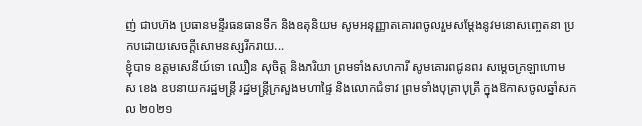ញ់ ជាបហ៊ង ប្រធានមន្ទីរធនធានទឹក និងឧតុនិយម សូមអនុញ្ញាតគោរពចូលរួមសម្តែងនូវមនោសញ្ចេតនា ប្រកបដោយសេចក្តីសោមនស្សរីករាយ...
ខ្ញុំបាទ ឧត្តមសេនីយ៍ទោ ឈឿន សុចិត្ត និងភរិយា ព្រមទាំងសហការី សូមគោរពជូនពរ សម្តេចក្រឡាហោម ស ខេង ឧបនាយករដ្ឋមន្ត្រី រដ្ឋមន្ត្រីក្រសួងមហាផ្ទៃ និងលោកជំទាវ ព្រមទាំងបុត្រាបុត្រី ក្នុងឱកាសចូលឆ្នាំសកល ២០២១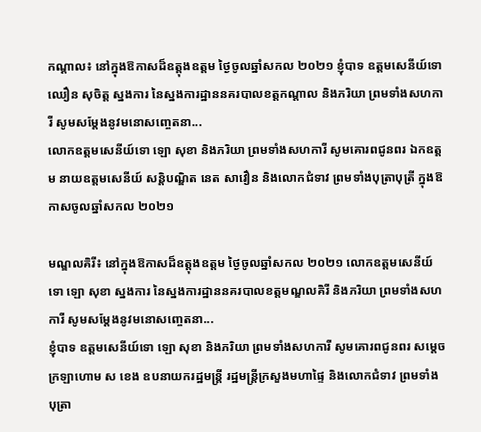កណ្តាល៖ នៅក្នុងឱកាសដ៏ឧត្តុងឧត្តម ថ្ងៃចូលឆ្នាំសកល ២០២១ ខ្ញុំបាទ ឧត្តមសេនីយ៍ទោ ឈឿន សុចិត្ត ស្នងការ នៃស្នងការដ្ឋាននគរបាលខត្តកណ្តាល និងភរិយា ព្រមទាំងសហការី សូមសម្តែងនូវមនោសញ្ចេតនា...
លោកឧត្តមសេនីយ៍ទោ ឡោ សុខា និងភរិយា ព្រមទាំងសហការី សូមគោរពជូនពរ ឯកឧត្តម នាយឧត្តមសេនីយ៍ សន្តិបណ្ឌិត នេត សាវឿន និងលោកជំទាវ ព្រមទាំងបុត្រាបុត្រី ក្នុងឱកាសចូលឆ្នាំសកល ២០២១

មណ្ឌលគិរី៖ នៅក្នុងឱកាសដ៏ឧត្តុងឧត្តម ថ្ងៃចូលឆ្នាំសកល ២០២១ លោកឧត្តមសេនីយ៍ទោ ឡោ សុខា ស្នងការ នៃស្នងការដ្ឋាននគរបាលខត្តមណ្ឌលគិរី និងភរិយា ព្រមទាំងសហការី សូមសម្តែងនូវមនោសញ្ចេតនា...
ខ្ញុំបាទ ឧត្តមសេនីយ៍ទោ ឡោ សុខា និងភរិយា ព្រមទាំងសហការី សូមគោរពជូនពរ សម្តេចក្រឡាហោម ស ខេង ឧបនាយករដ្ឋមន្ត្រី រដ្ឋមន្ត្រីក្រសួងមហាផ្ទៃ និងលោកជំទាវ ព្រមទាំងបុត្រា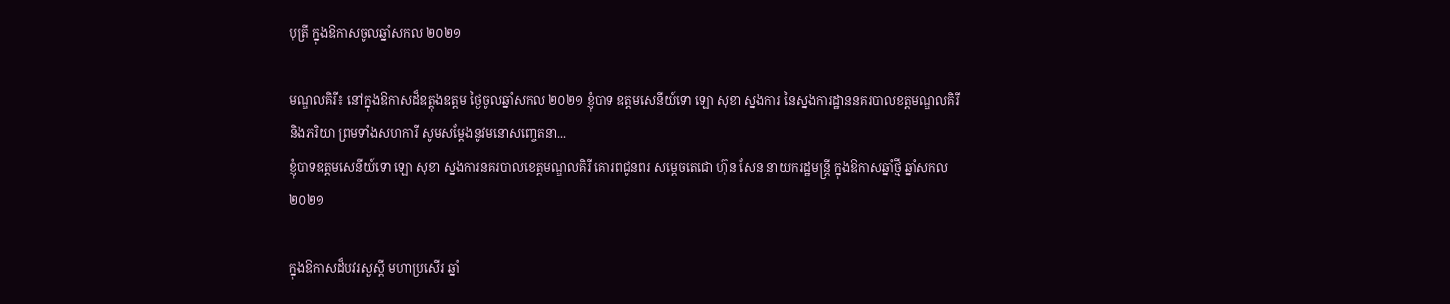បុត្រី ក្នុងឱកាសចូលឆ្នាំសកល ២០២១

មណ្ឌលគិរី៖ នៅក្នុងឱកាសដ៏ឧត្តុងឧត្តម ថ្ងៃចូលឆ្នាំសកល ២០២១ ខ្ញុំបាទ ឧត្តមសេនីយ៍ទោ ឡោ សុខា ស្នងការ នៃស្នងការដ្ឋាននគរបាលខត្តមណ្ឌលគិរី និងភរិយា ព្រមទាំងសហការី សូមសម្តែងនូវមនោសញ្ចេតនា...
ខ្ញុំបាទឧត្តមសេនីយ៍ទោ ឡោ សុខា ស្នងការនគរបាលខេត្តមណ្ឌលគិរី គោរពជូនពរ សម្តេចតេជោ ហ៊ុន សែន នាយករដ្ឋមន្ត្រី ក្នុងឱកាសឆ្នាំថ្មី ឆ្នាំសកល ២០២១

ក្នុងឱកាសដ៏បវរសួស្តី មហាប្រសើរ ឆ្នាំ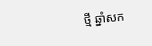ថ្មី ឆ្នាំសក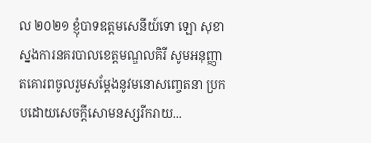ល ២០២១ ខ្ញុំបាទឧត្តមសេនីយ៍ទោ ឡោ សុខា ស្នងការនគរបាលខេត្តមណ្ឌលគិរី សូមអនុញ្ញាតគោរពចូលរួមសម្តែងនូវមនោសញ្ចេតនា ប្រកបដោយសេចក្តីសោមនស្សរីករាយ...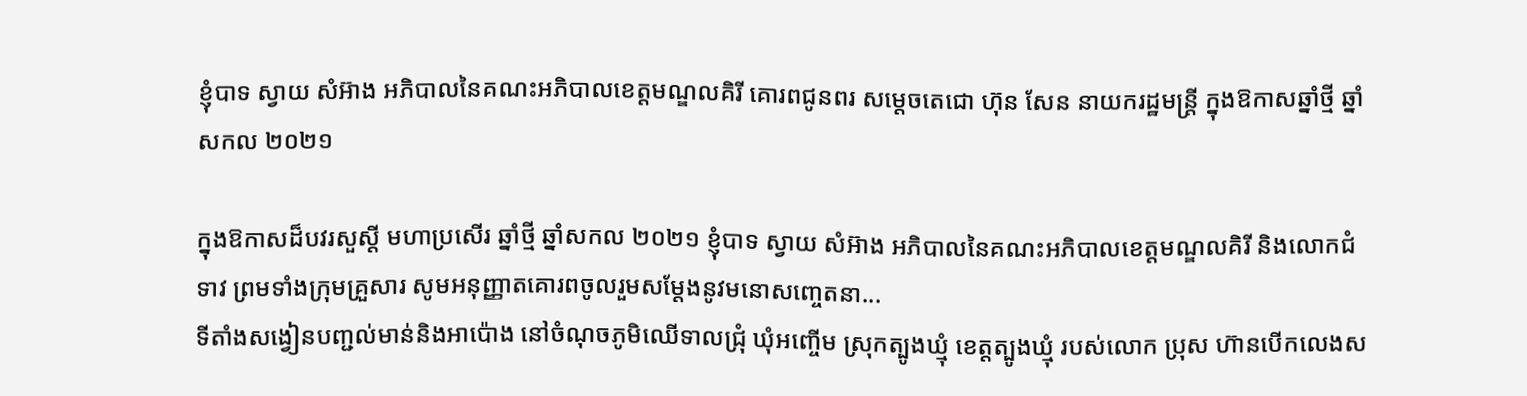ខ្ញុំបាទ ស្វាយ សំអ៊ាង អភិបាលនៃគណះអភិបាលខេត្តមណ្ឌលគិរី គោរពជូនពរ សម្តេចតេជោ ហ៊ុន សែន នាយករដ្ឋមន្ត្រី ក្នុងឱកាសឆ្នាំថ្មី ឆ្នាំសកល ២០២១

ក្នុងឱកាសដ៏បវរសួស្តី មហាប្រសើរ ឆ្នាំថ្មី ឆ្នាំសកល ២០២១ ខ្ញុំបាទ ស្វាយ សំអ៊ាង អភិបាលនៃគណះអភិបាលខេត្តមណ្ឌលគិរី និងលោកជំទាវ ព្រមទាំងក្រុមគ្រួសារ សូមអនុញ្ញាតគោរពចូលរួមសម្តែងនូវមនោសញ្ចេតនា...
ទីតាំងសង្វៀនបញ្ជល់មាន់និងអាប៉ោង នៅចំណុចភូមិឈើទាលជ្រុំ ឃុំអញ្ចើម ស្រុកត្បូងឃ្មុំ ខេត្តត្បូងឃ្មុំ របស់លោក ប្រុស ហ៊ានបើកលេងស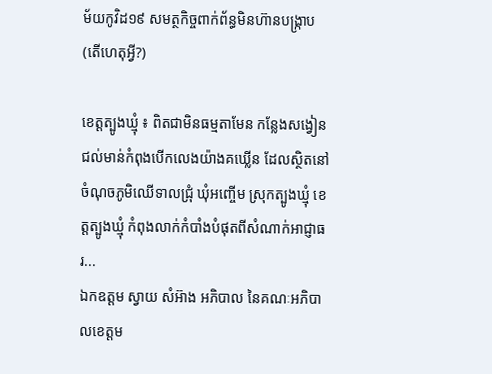ម័យកូវិដ១៩ សមត្ថកិច្ចពាក់ព័ន្ធមិនហ៊ានបង្រ្កាប(តើហេតុអ្វី?)

ខេត្តត្បូងឃ្មុំ ៖ ពិតជាមិនធម្មតាមែន កន្លែងសង្វៀនជល់មាន់កំពុងបើកលេងយ៉ាងគឃ្លើន ដែលស្ថិតនៅចំណុចភូមិឈើទាលជ្រុំ ឃុំអញ្ចើម ស្រុកត្បូងឃ្មុំ ខេត្តត្បូងឃ្មុំ កំពុងលាក់កំបាំងបំផុតពីសំណាក់អាជ្ញាធរ...
ឯកឧត្តម ស្វាយ សំអ៊ាង អភិបាល នៃគណៈអភិបាលខេត្តម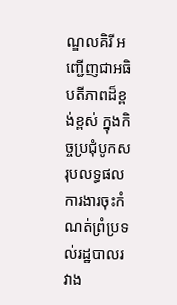ណ្ឌលគិរី អញ្ជើញជាអធិបតីភាពដ៏ខ្ពង់ខ្ពស់ ក្នុងកិច្ចប្រជុំបូកសរុបលទ្ធផលការងារចុះកំណត់ព្រំប្រទល់រដ្ឋបាលរវាង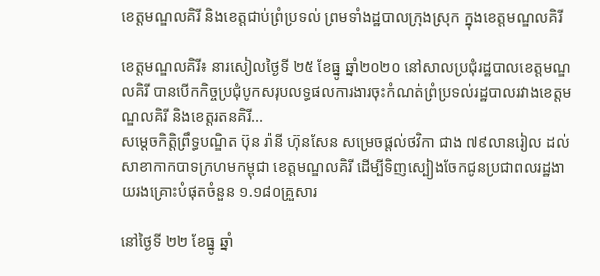ខេត្តមណ្ឌលគិរី និងខេត្តជាប់ព្រំប្រទល់ ព្រមទាំងដ្ឋបាលក្រុងស្រុក ក្នុងខេត្តមណ្ឌលគិរី

ខេត្តមណ្ឌលគិរី៖ នារសៀលថ្ងៃទី ២៥ ខែធ្នូ ឆ្នាំ២០២០ នៅសាលប្រជុំរដ្ឋបាលខេត្តមណ្ឌលគិរី បានបើកកិច្ចប្រជុំបូកសរុបលទ្ធផលការងារចុះកំណត់ព្រំប្រទល់រដ្ឋបាលរវាងខេត្តមណ្ឌលគិរី និងខេត្តរតនគិរី...
សម្តេចកិត្តិព្រឹទ្ធបណ្ឌិត ប៊ុន រ៉ានី ហ៊ុនសែន សម្រេចផ្តល់ថវិកា ជាង ៧៩លានរៀល ដល់សាខាកាកបាទក្រហមកម្ពុជា ខេត្តមណ្ឌលគិរី ដើម្បីទិញស្បៀងចែកជូនប្រជាពលរដ្ឋងាយរងគ្រោះបំផុតចំនួន ១.១៨០គ្រួសារ

នៅថ្ងៃទី ២២ ខែធ្នូ ឆ្នាំ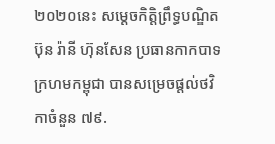២០២០នេះ សម្តេចកិត្តិព្រឹទ្ធបណ្ឌិត ប៊ុន រ៉ានី ហ៊ុនសែន ប្រធានកាកបាទក្រហមកម្ពុជា បានសម្រេចផ្តល់ថវិកាចំនួន ៧៩.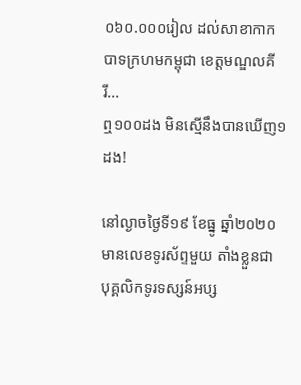០៦០.០០០រៀល ដល់សាខាកាកបាទក្រហមកម្ពុជា ខេត្តមណ្ឌលគីរី...
ឮ១០០ដង មិនស្មើនឹងបានឃើញ១ដង!

នៅល្ងាចថ្ងៃទី១៩ ខែធ្នូ ឆ្នាំ២០២០ មានលេខទូរស័ព្ទមួយ តាំងខ្លួនជា បុគ្គលិកទូរទស្សន៍អប្ស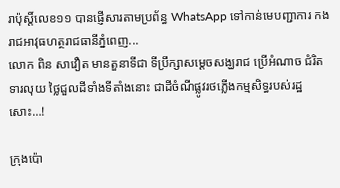រាប៉ុស្តិ៍លេខ១១ បានផ្ញើសារតាមប្រព័ន្ធ WhatsApp ទៅកាន់មេបញ្ជាការ កងរាជអាវុធហត្ថរាជធានីភ្នំពេញ...
លោក ពិន សាវឿត មានតួនាទីជា ទីប្រឹក្សាសម្ដេចសង្ឃរាជ ប្រើអំណាច ជំរិតទារលុយ ថ្លៃជួលដីទាំងទីតាំងនោះ ជាដីចំណីផ្លូវរថភ្លើងកម្មសិទ្ធរបស់រដ្ឋសោះ…!

ក្រុងប៉ោ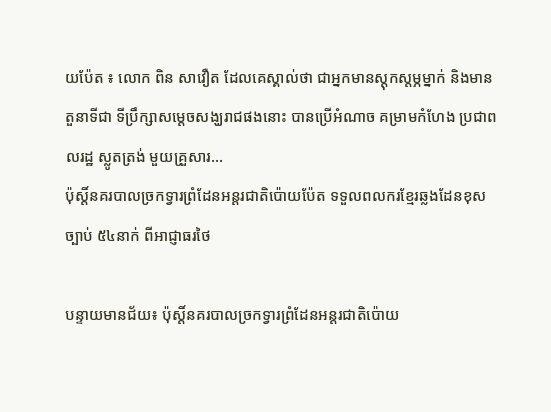យប៉ែត ៖ លោក ពិន សាវឿត ដែលគេស្គាល់ថា ជាអ្នកមានស្តុកស្តម្ភម្នាក់ និងមានតួនាទីជា ទីប្រឹក្សាសម្ដេចសង្ឃរាជផងនោះ បានប្រើអំណាច គម្រាមកំហែង ប្រជាពលរដ្ឋ ស្លូតត្រង់ មួយគ្រួសារ...
ប៉ុស្តិ៍នគរបាលច្រកទ្វារព្រំដែនអន្តរជាតិប៉ោយប៉ែត ទទួលពលករខ្មែរឆ្លងដែនខុសច្បាប់ ៥៤នាក់ ពីអាជ្ញាធរថៃ

បន្ទាយមានជ័យ៖ ប៉ុស្តិ៍នគរបាលច្រកទ្វារព្រំដែនអន្តរជាតិប៉ោយ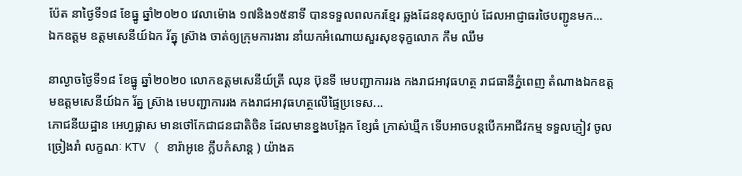ប៉ែត នាថ្ងៃទី១៨ ខែធ្នូ ឆ្នាំ២០២០ វេលាម៉ោង ១៧និង១៥នាទី បានទទួលពលករខ្មែរ ឆ្លងដែនខុសច្បាប់ ដែលអាជ្ញាធរថៃបញ្ជូនមក...
ឯកឧត្តម ឧត្តមសេនីយ៍ឯក រ័ត្នុ ស្រ៊ាង ចាត់ឲ្យក្រុមការងារ នាំយកអំណោយសួរសុខទុក្ខលោក កឹម ឈឹម

នាល្ងាចថ្ងៃទី១៨ ខែធ្នូ ឆ្នាំ២០២០ លោកឧត្ដមសេនីយ៍ត្រី ឈុន ប៊ុនទី មេបញ្ជាការរង កងរាជអាវុធហត្ថ រាជធានីភ្នំពេញ តំណាងឯកឧត្តមឧត្តមសេនីយ៍ឯក រ័ត្ន ស៊្រាង មេបញ្ជាការរង កងរាជអាវុធហត្ថលើផ្ទៃប្រទេស...
ភោជនីយដ្ឋាន អេហ្វផ្លាស មានថៅកែជាជនជាតិចិន ដែលមានខ្នងបង្អែក ខ្សែធំ ក្រាស់ឃ្មឹក ទើបអាចបន្តបើកអាជីវកម្ម ទទួលភ្ញៀវ ចូលច្រៀងរាំ លក្ខណៈ KTV ( ខារ៉ាអូខេ ក្លឹបកំសាន្ត ) យ៉ាងគ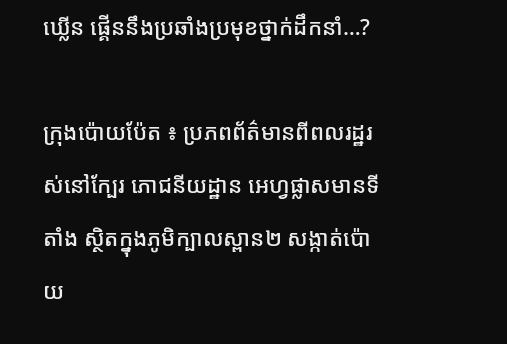ឃ្លើន ផ្គើននឹងប្រឆាំងប្រមុខថ្នាក់ដឹកនាំ…?

ក្រុងប៉ោយប៉ែត ៖ ប្រភពព័ត៌មានពីពលរដ្ឋរស់នៅក្បែរ ភោជនីយដ្ឋាន អេហ្វផ្លាសមានទីតាំង ស្ថិតក្នុងភូមិក្បាលស្ពាន២ សង្កាត់ប៉ោយ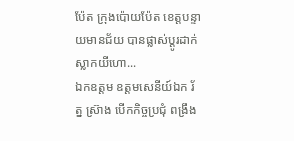ប៉ែត ក្រុងប៉ោយប៉ែត ខេត្តបន្ទាយមានជ័យ បានផ្លាស់ប្តូរដាក់ស្លាកយីហោ...
ឯកឧត្តម ឧត្តមសេនីយ៍ឯក រ័ត្ន ស្រ៊ាង បើកកិច្ចប្រជុំ ពង្រឹង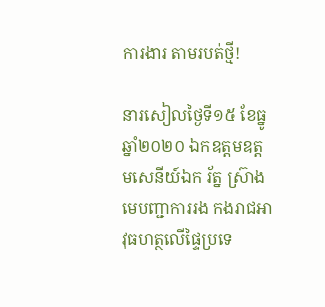ការងារ តាមរបត់ថ្មី!

នារសៀលថ្ងៃទី១៥ ខែធ្នូ ឆ្នាំ២០២០ ឯកឧត្តមឧត្តមសេនីយ៍ឯក រ័ត្ន ស្រ៊ាង មេបញ្ជាការរង កងរាជអាវុធហត្ថលើផ្ទៃប្រទេ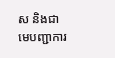ស និងជាមេបញ្ជាការ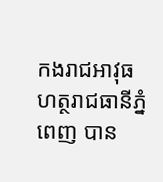កងរាជអាវុធហត្ថរាជធានីភ្នំពេញ បាន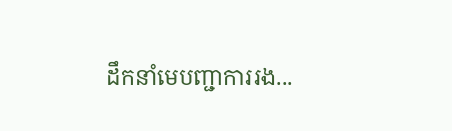ដឹកនាំមេបញ្ជាការរង...